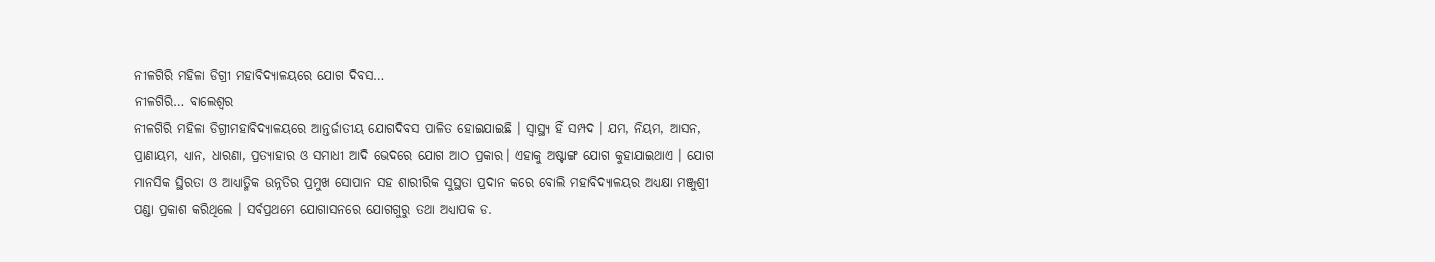ନୀଳଗିରି ମହିଳା ଡିଗ୍ରୀ ମହାବିଦ୍ୟାଳୟରେ ଯୋଗ ଦିବସ…
ନୀଳଗିରି… ବାଲେଶ୍ବର
ନୀଳଗିରି ମହିଳା ଡିଗ୍ରୀମହାବିଦ୍ୟାଳୟରେ ଆନ୍ତର୍ଜାତୀୟ ଯୋଗଦିବସ ପାଳିତ ହୋଇଯାଇଛି । ସ୍ବାସ୍ଥ୍ୟ ହିଁ ସମ୍ପଦ । ଯମ, ନିୟମ, ଆସନ, ପ୍ରାଣାୟମ, ଧ୍ୟାନ, ଧାରଣା, ପ୍ରତ୍ୟାହାର ଓ ସମାଧୀ ଆଦି ଭେଦରେ ଯୋଗ ଆଠ ପ୍ରକାର। ଏହାକୁ ଅଷ୍ଟାଙ୍ଗ ଯୋଗ କୁହାଯାଇଥାଏ । ଯୋଗ ମାନସିକ ସ୍ଥିରତା ଓ ଆଧ୍ୟାତ୍ମିକ ଉନ୍ନତିର ପ୍ରମୁଖ ସୋପାନ ସହ ଶାରୀରିକ ସୁସ୍ଥତା ପ୍ରଦାନ କରେ ବୋଲି ମହାବିଦ୍ୟାଳୟର ଅଧ୍ୟକ୍ଷା ମଞ୍ଜୁଶ୍ରୀ ପଣ୍ଡା ପ୍ରକାଶ କରିଥିଲେ । ସର୍ବପ୍ରଥମେ ଯୋଗାସନରେ ଯୋଗଗୁରୁ ତଥା ଅଧ୍ୟାପକ ଡ.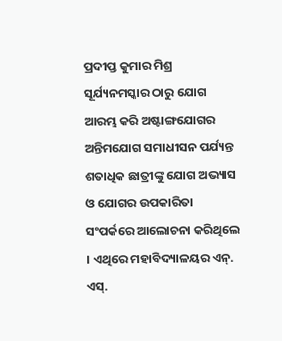ପ୍ରଦୀପ୍ତ କୁମାର ମିଶ୍ର ସୂର୍ଯ୍ୟନମସ୍କାର ଠାରୁ ଯୋଗ ଆରମ୍ଭ କରି ଅଷ୍ଟାଙ୍ଗଯୋଗର ଅନ୍ତିମଯୋଗ ସମାଧୀସନ ପର୍ଯ୍ୟନ୍ତ ଶତାଧିକ ଛାତ୍ରୀଙ୍କୁ ଯୋଗ ଅଭ୍ୟାସ ଓ ଯୋଗର ଉପକାରିତା ସଂପର୍କରେ ଆଲୋଚନା କରିଥିଲେ । ଏଥିରେ ମହାବିଦ୍ୟାଳୟର ଏନ୍. ଏସ୍.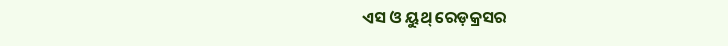ଏସ ଓ ୟୁଥ୍ ରେଡ଼କ୍ରସର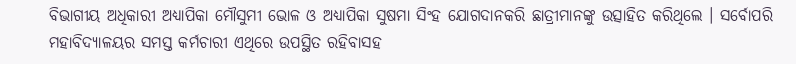ବିଭାଗୀୟ ଅଧିକାରୀ ଅଧ୍ୟାପିକା ମୌସୁମୀ ଭୋଳ ଓ ଅଧ୍ୟାପିକା ସୁଷମା ସିଂହ ଯୋଗଦାନକରି ଛାତ୍ରୀମାନଙ୍କୁ ଉତ୍ସାହିତ କରିଥିଲେ । ସର୍ବୋପରି ମହାବିଦ୍ୟାଳୟର ସମସ୍ତ କର୍ମଚାରୀ ଏଥିରେ ଉପସ୍ଥିତ ରହିବାସହ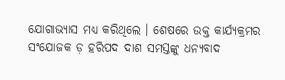ଯୋଗାଭ୍ୟାସ ମଧ୍ୟ କରିଥିଲେ । ଶେଷରେ ଉକ୍ତ କାର୍ଯ୍ୟକ୍ରମର ସଂଯୋଜକ ଡ଼ ହରିପଦ ଦାଶ ସମସ୍ତଙ୍କୁ ଧନ୍ୟବାଦ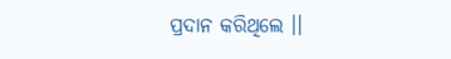ପ୍ରଦାନ କରିଥିଲେ ।।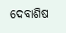ଦେବାଶିଷ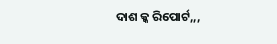ଦାଶ କ୍କ ରିପୋର୍ଟ,,,